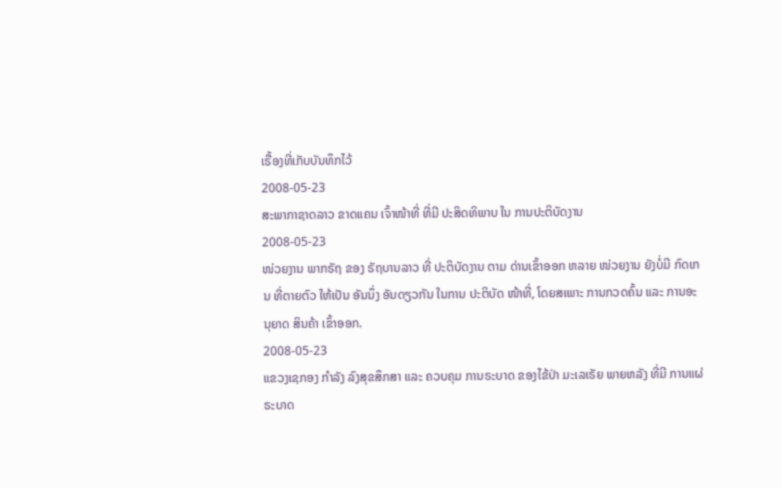ເຣື້ອງທີ່ເກັບບັນທຶກໄວ້
2008-05-23
ສະພາກາຊາດລາວ ຂາດແຄນ ເຈົ້າໜ້າທີ່ ທີ່ມີ ປະສິດທິພາບ ໃນ ການປະຕິບັດງານ
2008-05-23
ໜ່ວຍງານ ພາກຣັຖ ຂອງ ຣັຖບານລາວ ທີ່ ປະຕິບັດງານ ຕາມ ດ່ານເຂົ້າອອກ ຫລາຍ ໜ່ວຍງານ ຍັງບໍ່ມີ ກົດເກນ ທີ່ຕາຍຕົວ ໃຫ້ເປັນ ອັນນຶ່ງ ອັນດຽວກັນ ໃນການ ປະຕິບັດ ໜ້າທີ່, ໂດຍສເພາະ ການກວດຄົ້ນ ແລະ ການອະນຸຍາດ ສິນຄ້າ ເຂົ້າອອກ.
2008-05-23
ແຂວງເຊກອງ ກໍາລັງ ລົງສຸຂສຶກສາ ແລະ ຄວບຄຸມ ການຣະບາດ ຂອງໄຂ້ປ່າ ມະເລເຣັຍ ພາຍຫລັງ ທີ່ມີ ການແຜ່ຣະບາດ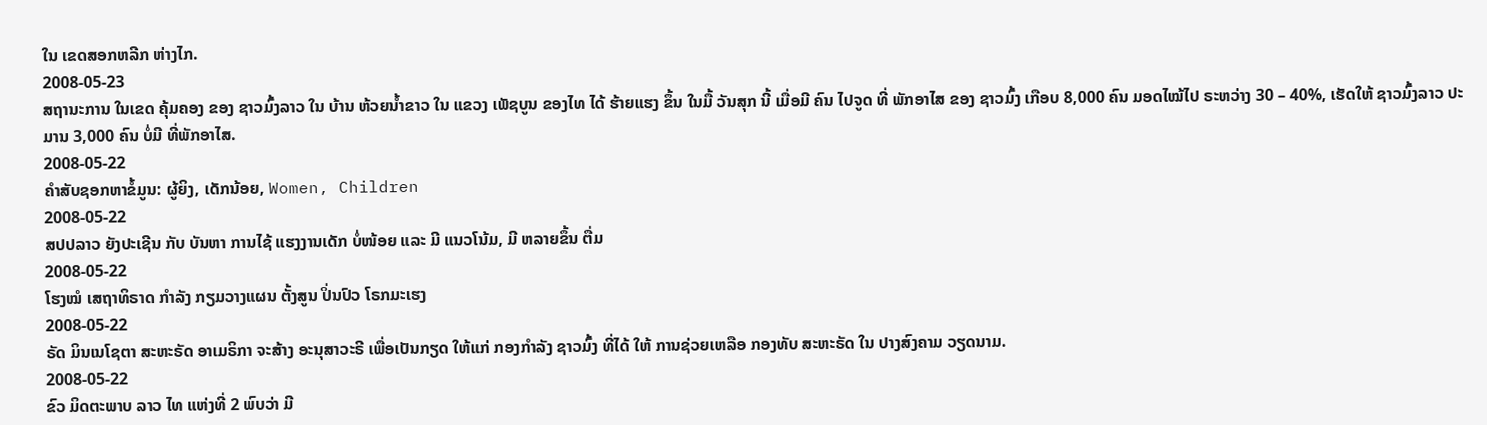ໃນ ເຂດສອກຫລີກ ຫ່າງໄກ.
2008-05-23
ສຖານະການ ໃນເຂດ ຄຸ້ມຄອງ ຂອງ ຊາວມົ້ງລາວ ໃນ ບ້ານ ຫ້ວຍນ້ຳຂາວ ໃນ ແຂວງ ເພັຊບູນ ຂອງໄທ ໄດ້ ຮ້າຍແຮງ ຂຶ້ນ ໃນມື້ ວັນສຸກ ນີ້ ເມື່ອມີ ຄົນ ໄປຈູດ ທີ່ ພັກອາໄສ ຂອງ ຊາວມົ້ງ ເກືອບ 8,000 ຄົນ ມອດໄໝ້ໄປ ຣະຫວ່າງ 30 – 40%, ເຮັດໃຫ້ ຊາວມົ້ງລາວ ປະມານ 3,000 ຄົນ ບໍ່ມີ ທີ່ພັກອາໄສ.
2008-05-22
ຄຳສັບຊອກຫາຂໍ້ມູນ: ຜູ້ຍິງ, ເດັກນ້ອຍ, Women, Children
2008-05-22
ສປປລາວ ຍັງປະເຊີນ ກັບ ບັນຫາ ການໄຊ້ ແຮງງານເດັກ ບໍ່ໜ້ອຍ ແລະ ມີ ແນວໂນ້ມ, ມີ ຫລາຍຂຶ້ນ ຕື່ມ
2008-05-22
ໂຮງໝໍ ເສຖາທິຣາດ ກໍາລັງ ກຽມວາງແຜນ ຕັ້ງສູນ ປິ່ນປົວ ໂຣກມະເຮງ
2008-05-22
ຣັດ ມິນເນໂຊຕາ ສະຫະຣັດ ອາເມຣິກາ ຈະສ້າງ ອະນຸສາວະຣີ ເພື່ອເປັນກຽດ ໃຫ້ແກ່ ກອງກຳລັງ ຊາວມົ້ງ ທີ່ໄດ້ ໃຫ້ ການຊ່ວຍເຫລືອ ກອງທັບ ສະຫະຣັດ ໃນ ປາງສົງຄາມ ວຽດນາມ.
2008-05-22
ຂົວ ມິດຕະພາບ ລາວ ໄທ ແຫ່ງທີ່ 2 ພົບວ່າ ມີ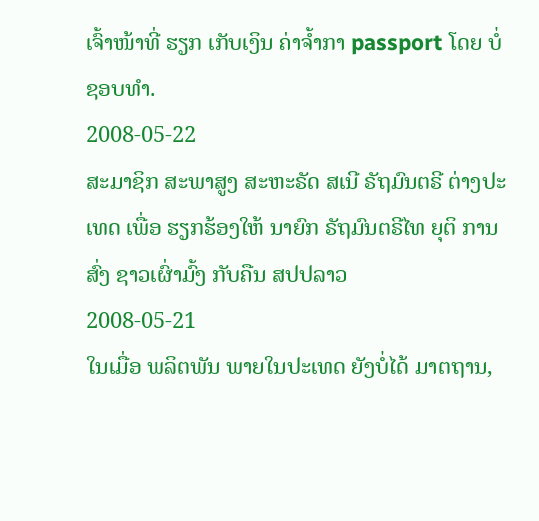ເຈົ້າໜ້າທີ່ ຮຽກ ເກັບເງິນ ຄ່າຈໍ້າກາ passport ໂດຍ ບໍ່ຊອບທໍາ.
2008-05-22
ສະມາຊິກ ສະພາສູງ ສະຫະຣັດ ສເນີ ຣັຖມົນຕຣີ ຕ່າງປະເທດ ເພື່ອ ຮຽກຮ້ອງໃຫ້ ນາຍົກ ຣັຖມົນຕຣີໄທ ຍຸຕິ ການສົ່ງ ຊາວເຜົ່າມົ້ງ ກັບຄືນ ສປປລາວ
2008-05-21
ໃນເມື່ອ ພລິຕພັນ ພາຍໃນປະເທດ ຍັງບໍ່ໄດ້ ມາຕຖານ,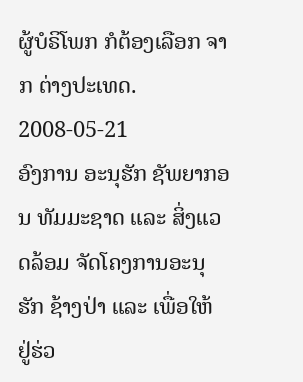ຜູ້ບໍຣິໂພກ ກໍຕ້ອງເລືອກ ຈາກ ຕ່າງປະເທດ.
2008-05-21
ອົງການ ອະນຸຮັກ ຊັພຍາກອນ ທັມມະຊາດ ແລະ ສິ່ງແວດລ້ອມ ຈັດໂຄງການອະນຸຮັກ ຊ້າງປ່າ ແລະ ເພື່ອໃຫ້ ຢູ່ຮ່ວ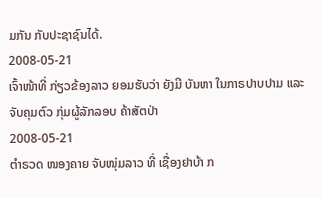ມກັນ ກັບປະຊາຊົນໄດ້.
2008-05-21
ເຈົ້າໜ້າທີ່ ກ່ຽວຂ້ອງລາວ ຍອມຮັບວ່າ ຍັງມີ ບັນຫາ ໃນກາຣປາບປາມ ແລະ ຈັບຄຸມຕົວ ກຸ່ມຜູ້ລັກລອບ ຄ້າສັຕປ່າ
2008-05-21
ຕໍາຣວດ ໜອງຄາຍ ຈັບໜຸ່ມລາວ ທີ່ ເຊື່ອງຢາບ້າ ກ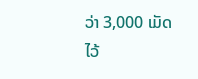ວ່າ 3,000 ເມັດ ໄວ້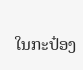ໃນກະປ໋ອງ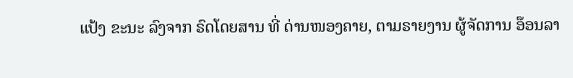ແປ້ງ ຂະນະ ລົງຈາກ ຣົດໂດຍສານ ທີ່ ດ່ານໜອງຄາຍ, ຕາມຣາຍງານ ຜູ້ຈັດການ ອ໊ອນລາ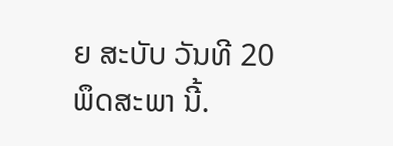ຍ ສະບັບ ວັນທີ 20 ພຶດສະພາ ນີ້.